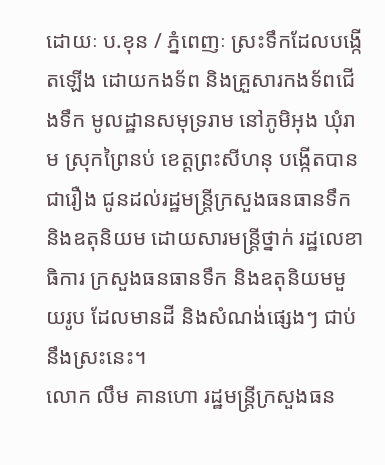ដោយៈ ប.ខុន / ភ្នំពេញៈ ស្រះទឹកដែលបង្កើតឡើង ដោយកងទ័ព និងគ្រួសារកងទ័ពជើងទឹក មូលដ្ឋានសមុទ្ររាម នៅភូមិអុង ឃុំរាម ស្រុកព្រៃនប់ ខេត្តព្រះសីហនុ បង្កើតបានជារឿង ជូនដល់រដ្ឋមន្ត្រីក្រសួងធនធានទឹក និងឧតុនិយម ដោយសារមន្ត្រីថ្នាក់ រដ្ឋលេខាធិការ ក្រសួងធនធានទឹក និងឧតុនិយមមួយរូប ដែលមានដី និងសំណង់ផ្សេងៗ ជាប់នឹងស្រះនេះ។
លោក លឹម គានហោ រដ្ឋមន្ត្រីក្រសួងធន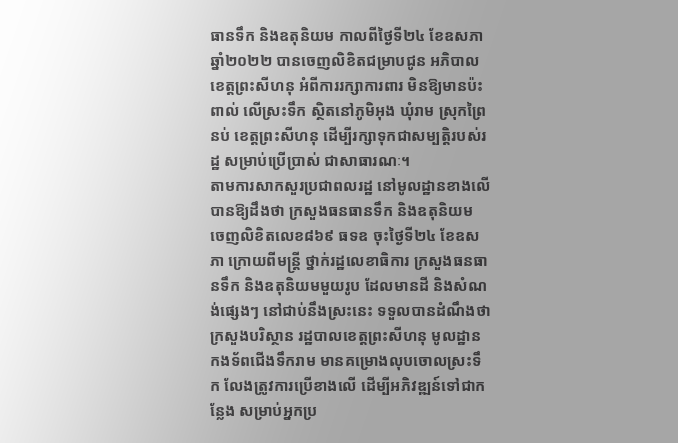ធានទឹក និងឧតុនិយម កាលពីថ្ងៃទី២៤ ខែឧសភា ឆ្នាំ២០២២ បានចេញលិខិតជម្រាបជូន អភិបាលខេត្តព្រះសីហនុ អំពីការរក្សាការពារ មិនឱ្យមានប៉ះពាល់ លើស្រះទឹក ស្ថិតនៅភូមិអុង ឃុំរាម ស្រុកព្រៃនប់ ខេត្តព្រះសីហនុ ដើម្បីរក្សាទុកជាសម្បត្តិរបស់រដ្ឋ សម្រាប់ប្រើប្រាស់ ជាសាធារណៈ។
តាមការសាកសួរប្រជាពលរដ្ឋ នៅមូលដ្ឋានខាងលើ បានឱ្យដឹងថា ក្រសួងធនធានទឹក និងឧតុនិយម ចេញលិខិតលេខ៨៦៩ ធទឧ ចុះថ្ងៃទី២៤ ខែឧសភា ក្រោយពីមន្ត្រី ថ្នាក់រដ្ឋលេខាធិការ ក្រសួងធនធានទឹក និងឧតុនិយមមួយរូប ដែលមានដី និងសំណង់ផ្សេងៗ នៅជាប់នឹងស្រះនេះ ទទួលបានដំណឹងថា ក្រសួងបរិស្ថាន រដ្ឋបាលខេត្តព្រះសីហនុ មូលដ្ឋានកងទ័ពជើងទឹករាម មានគម្រោងលុបចោលស្រះទឹក លែងត្រូវការប្រើខាងលើ ដើម្បីអភិវឌ្ឍន៍ទៅជាកន្លែង សម្រាប់អ្នកប្រ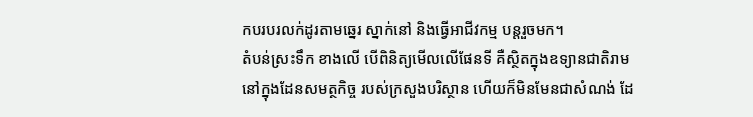កបរបរលក់ដូរតាមឆ្នេរ ស្នាក់នៅ និងធ្វើអាជីវកម្ម បន្តរួចមក។
តំបន់ស្រះទឹក ខាងលើ បើពិនិត្យមើលលើផែនទី គឺស្ថិតក្នុងឧទ្យានជាតិរាម នៅក្នុងដែនសមត្ថកិច្ច របស់ក្រសួងបរិស្ថាន ហើយក៏មិនមែនជាសំណង់ ដែ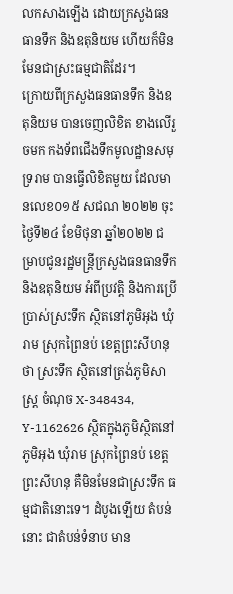លកសាងឡើង ដោយក្រសួងធនធានទឹក និងឧតុនិយម ហើយក៏មិនមែនជាស្រះធម្មជាតិដែរ។
ក្រោយពីក្រសួងធនធានទឹក និងឧតុនិយម បានចេញលិខិត ខាងលើរួចមក កងទ័ពជើងទឹកមូលដ្ឋានសមុទ្ររាម បានធ្វើលិខិតមួយ ដែលមានលេខ០១៥ សជណ ២០២២ ចុះថ្ងៃទី២៤ ខែមិថុនា ឆ្នាំ២០២២ ជម្រាបជូនរដ្ឋមន្ត្រីក្រសួងធនធានទឹក និងឧតុនិយម អំពីប្រវត្តិ និងការប្រើប្រាស់ស្រះទឹក ស្ថិតនៅភូមិអុង ឃុំរាម ស្រុកព្រៃនប់ ខេត្តព្រះសីហនុថា ស្រះទឹក ស្ថិតនៅត្រង់ភូមិសាស្ត្រ ចំណុច X-348434, Y-1162626 ស្ថិតក្នុងភូមិស្ថិតនៅភូមិអុង ឃុំរាម ស្រុកព្រៃនប់ ខេត្តព្រះសីហនុ គឺមិនមែនជាស្រះទឹក ធម្មជាតិនោះទេ។ ដំបូងឡើយ តំបន់នោះ ជាតំបន់ទំនាប មាន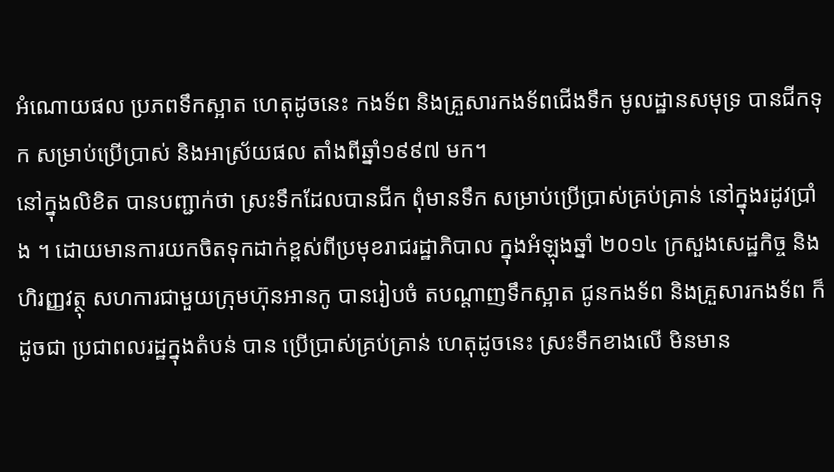អំណោយផល ប្រភពទឹកស្អាត ហេតុដូចនេះ កងទ័ព និងគ្រួសារកងទ័ពជើងទឹក មូលដ្ឋានសមុទ្រ បានជីកទុក សម្រាប់ប្រើប្រាស់ និងអាស្រ័យផល តាំងពីឆ្នាំ១៩៩៧ មក។
នៅក្នុងលិខិត បានបញ្ជាក់ថា ស្រះទឹកដែលបានជីក ពុំមានទឹក សម្រាប់ប្រើប្រាស់គ្រប់គ្រាន់ នៅក្នុងរដូវប្រាំង ។ ដោយមានការយកចិតទុកដាក់ខ្ពស់ពីប្រមុខរាជរដ្ឋាភិបាល ក្នុងអំឡុងឆ្នាំ ២០១៤ ក្រសួងសេដ្ឋកិច្ច និងហិរញ្ញវត្ថុ សហការជាមួយក្រុមហ៊ុនអានកូ បានរៀបចំ តបណ្តាញទឹកស្អាត ជូនកងទ័ព និងគ្រួសារកងទ័ព ក៏ដូចជា ប្រជាពលរដ្ឋក្នុងតំបន់ បាន ប្រើប្រាស់គ្រប់គ្រាន់ ហេតុដូចនេះ ស្រះទឹកខាងលើ មិនមាន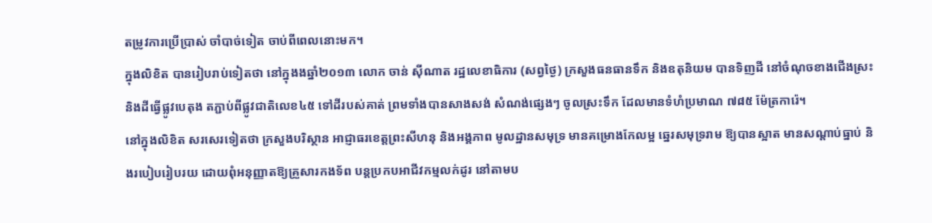តម្រូវការប្រើប្រាស់ ចាំបាច់ទៀត ចាប់ពីពេលនោះមក។
ក្នុងលិខិត បានរៀបរាប់ទៀតថា នៅក្នុងងឆ្នាំ២០១៣ លោក ចាន់ ស៊ីណាត រដ្ឋលេខាធិការ (សព្វថ្ងៃ) ក្រសួងធនធានទឹក និងឧតុនិយម បានទិញដី នៅចំណុចខាងជើងស្រះ និងដីធ្វើផ្លូវបេតុង តភ្ជាប់ពីផ្លូវជាតិលេខ៤៥ ទៅដីរបស់គាត់ ព្រមទាំងបានសាងសង់ សំណង់ផ្សេងៗ ចូលស្រះទឹក ដែលមានទំហំប្រមាណ ៧៨៥ ម៉ែត្រការ៉េ។
នៅក្នុងលិខិត សរសេរទៀតថា ក្រសួងបរិស្ថាន អាជ្ញាធរខេត្តព្រះសីហនុ និងអង្គភាព មូលដ្ឋានសមុទ្រ មានគម្រោងកែលម្អ ឆ្នេរសមុទ្ររាម ឱ្យបានស្អាត មានសណ្តាប់ធ្នាប់ និងរបៀបរៀបរយ ដោយពុំអនុញ្ញាតឱ្យគ្រួសារកងទ័ព បន្តប្រកបអាជីវកម្មលក់ដូរ នៅតាមប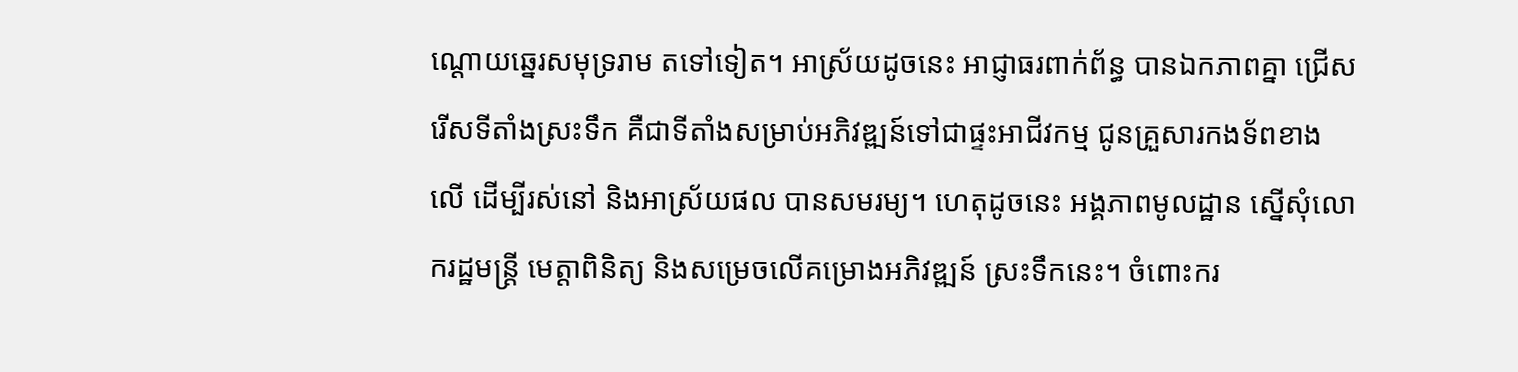ណ្តោយឆ្នេរសមុទ្ររាម តទៅទៀត។ អាស្រ័យដូចនេះ អាជ្ញាធរពាក់ព័ន្ធ បានឯកភាពគ្នា ជ្រើសរើសទីតាំងស្រះទឹក គឺជាទីតាំងសម្រាប់អភិវឌ្ឍន៍ទៅជាផ្ទះអាជីវកម្ម ជូនគ្រួសារកងទ័ពខាងលើ ដើម្បីរស់នៅ និងអាស្រ័យផល បានសមរម្យ។ ហេតុដូចនេះ អង្គភាពមូលដ្ឋាន ស្នើសុំលោករដ្ឋមន្ត្រី មេត្តាពិនិត្យ និងសម្រេចលើគម្រោងអភិវឌ្ឍន៍ ស្រះទឹកនេះ។ ចំពោះករ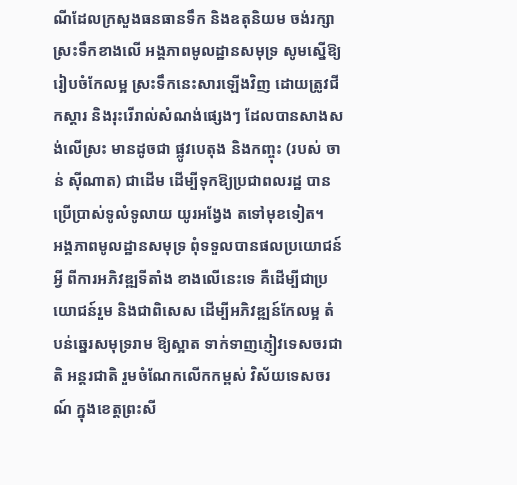ណីដែលក្រសួងធនធានទឹក និងឧតុនិយម ចង់រក្សាស្រះទឹកខាងលើ អង្គភាពមូលដ្ឋានសមុទ្រ សូមស្នើឱ្យរៀបចំកែលម្អ ស្រះទឹកនេះសារឡើងវិញ ដោយត្រូវជីកស្តារ និងរុះរើរាល់សំណង់ផ្សេងៗ ដែលបានសាងសង់លើស្រះ មានដូចជា ផ្លូវបេតុង និងកញ្ចុះ (របស់ ចាន់ ស៊ីណាត) ជាដើម ដើម្បីទុកឱ្យប្រជាពលរដ្ឋ បានប្រើប្រាស់ទូលំទូលាយ យូរអង្វែង តទៅមុខទៀត។
អង្គភាពមូលដ្ឋានសមុទ្រ ពុំទទួលបានផលប្រយោជន៍អ្វី ពីការអភិវឌ្ឍទីតាំង ខាងលើនេះទេ គឺដើម្បីជាប្រយោជន៍រួម និងជាពិសេស ដើម្បីអភិវឌ្ឍន៍កែលម្អ តំបន់ឆ្នេរសមុទ្ររាម ឱ្យស្អាត ទាក់ទាញភ្ញៀវទេសចរជាតិ អន្តរជាតិ រួមចំណែកលើកកម្ពស់ វិស័យទេសចរណ៍ ក្នុងខេត្តព្រះសី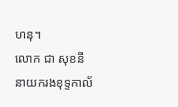ហនុ។
លោក ជា សុខនី នាយករងខុទ្ទកាល័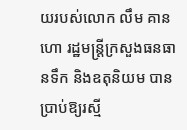យរបស់លោក លឹម គានហោ រដ្ឋមន្ត្រីក្រសួងធនធានទឹក និងឧតុនិយម បានប្រាប់ឱ្យរស្មី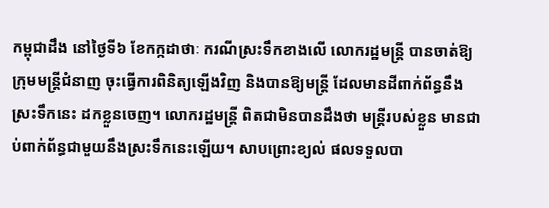កម្ពុជាដឹង នៅថ្ងៃទី៦ ខែកក្កដាថាៈ ករណីស្រះទឹកខាងលើ លោករដ្ឋមន្ត្រី បានចាត់ឱ្យក្រុមមន្ត្រីជំនាញ ចុះធ្វើការពិនិត្យឡើងវិញ និងបានឱ្យមន្ត្រី ដែលមានដីពាក់ព័ន្ធនឹងស្រះទឹកនេះ ដកខ្លួនចេញ។ លោករដ្ឋមន្ត្រី ពិតជាមិនបានដឹងថា មន្ត្រីរបស់ខ្លួន មានជាប់ពាក់ព័ន្ធជាមួយនឹងស្រះទឹកនេះឡើយ។ សាបព្រោះខ្យល់ ផលទទួលបា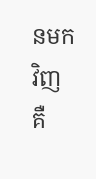នមកវិញ គឺ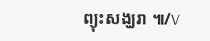ព្យុះសង្ឃរា ៕/V